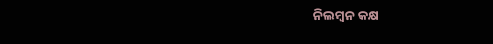ନିଲମ୍ବନ କକ୍ଷ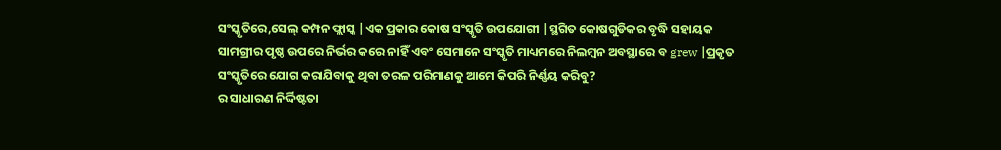ସଂସ୍କୃତିରେ,ସେଲ୍ କମ୍ପନ ଫ୍ଲାସ୍କ |ଏକ ପ୍ରକାର କୋଷ ସଂସ୍କୃତି ଉପଯୋଗୀ |ସ୍ଥଗିତ କୋଷଗୁଡିକର ବୃଦ୍ଧି ସହାୟକ ସାମଗ୍ରୀର ପୃଷ୍ଠ ଉପରେ ନିର୍ଭର କରେ ନାହିଁ ଏବଂ ସେମାନେ ସଂସ୍କୃତି ମାଧ୍ୟମରେ ନିଲମ୍ବନ ଅବସ୍ଥାରେ ବ grew |ପ୍ରକୃତ ସଂସ୍କୃତିରେ ଯୋଗ କରାଯିବାକୁ ଥିବା ତରଳ ପରିମାଣକୁ ଆମେ କିପରି ନିର୍ଣ୍ଣୟ କରିବୁ?
ର ସାଧାରଣ ନିର୍ଦ୍ଦିଷ୍ଟତା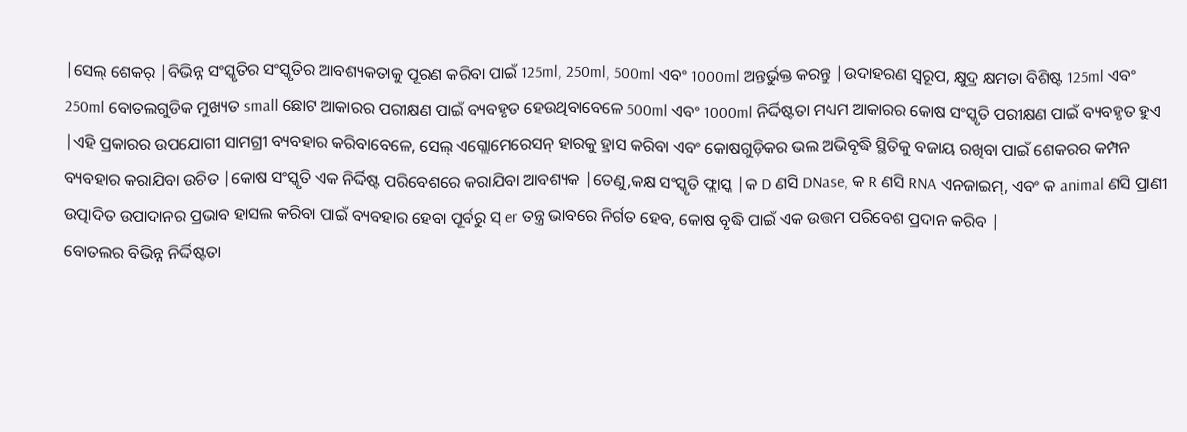|ସେଲ୍ ଶେକର୍ |ବିଭିନ୍ନ ସଂସ୍କୃତିର ସଂସ୍କୃତିର ଆବଶ୍ୟକତାକୁ ପୂରଣ କରିବା ପାଇଁ 125ml, 250ml, 500ml ଏବଂ 1000ml ଅନ୍ତର୍ଭୁକ୍ତ କରନ୍ତୁ |ଉଦାହରଣ ସ୍ୱରୂପ, କ୍ଷୁଦ୍ର କ୍ଷମତା ବିଶିଷ୍ଟ 125ml ଏବଂ 250ml ବୋତଲଗୁଡିକ ମୁଖ୍ୟତ small ଛୋଟ ଆକାରର ପରୀକ୍ଷଣ ପାଇଁ ବ୍ୟବହୃତ ହେଉଥିବାବେଳେ 500ml ଏବଂ 1000ml ନିର୍ଦ୍ଦିଷ୍ଟତା ମଧ୍ୟମ ଆକାରର କୋଷ ସଂସ୍କୃତି ପରୀକ୍ଷଣ ପାଇଁ ବ୍ୟବହୃତ ହୁଏ |ଏହି ପ୍ରକାରର ଉପଯୋଗୀ ସାମଗ୍ରୀ ବ୍ୟବହାର କରିବାବେଳେ, ସେଲ୍ ଏଗ୍ଲୋମେରେସନ୍ ହାରକୁ ହ୍ରାସ କରିବା ଏବଂ କୋଷଗୁଡ଼ିକର ଭଲ ଅଭିବୃଦ୍ଧି ସ୍ଥିତିକୁ ବଜାୟ ରଖିବା ପାଇଁ ଶେକରର କମ୍ପନ ବ୍ୟବହାର କରାଯିବା ଉଚିତ |କୋଷ ସଂସ୍କୃତି ଏକ ନିର୍ଦ୍ଦିଷ୍ଟ ପରିବେଶରେ କରାଯିବା ଆବଶ୍ୟକ |ତେଣୁ,କକ୍ଷ ସଂସ୍କୃତି ଫ୍ଲାସ୍କ |କ D ଣସି DNase, କ R ଣସି RNA ଏନଜାଇମ୍, ଏବଂ କ animal ଣସି ପ୍ରାଣୀ ଉତ୍ପାଦିତ ଉପାଦାନର ପ୍ରଭାବ ହାସଲ କରିବା ପାଇଁ ବ୍ୟବହାର ହେବା ପୂର୍ବରୁ ସ୍ er ତନ୍ତ୍ର ଭାବରେ ନିର୍ଗତ ହେବ, କୋଷ ବୃଦ୍ଧି ପାଇଁ ଏକ ଉତ୍ତମ ପରିବେଶ ପ୍ରଦାନ କରିବ |
ବୋତଲର ବିଭିନ୍ନ ନିର୍ଦ୍ଦିଷ୍ଟତା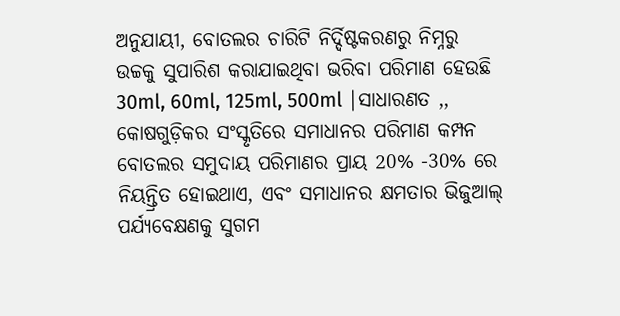ଅନୁଯାୟୀ, ବୋତଲର ଚାରିଟି ନିର୍ଦ୍ଦିଷ୍ଟକରଣରୁ ନିମ୍ନରୁ ଉଚ୍ଚକୁ ସୁପାରିଶ କରାଯାଇଥିବା ଭରିବା ପରିମାଣ ହେଉଛି 30ml, 60ml, 125ml, 500ml |ସାଧାରଣତ ,, କୋଷଗୁଡ଼ିକର ସଂସ୍କୃତିରେ ସମାଧାନର ପରିମାଣ କମ୍ପନ ବୋତଲର ସମୁଦାୟ ପରିମାଣର ପ୍ରାୟ 20% -30% ରେ ନିୟନ୍ତ୍ରିତ ହୋଇଥାଏ, ଏବଂ ସମାଧାନର କ୍ଷମତାର ଭିଜୁଆଲ୍ ପର୍ଯ୍ୟବେକ୍ଷଣକୁ ସୁଗମ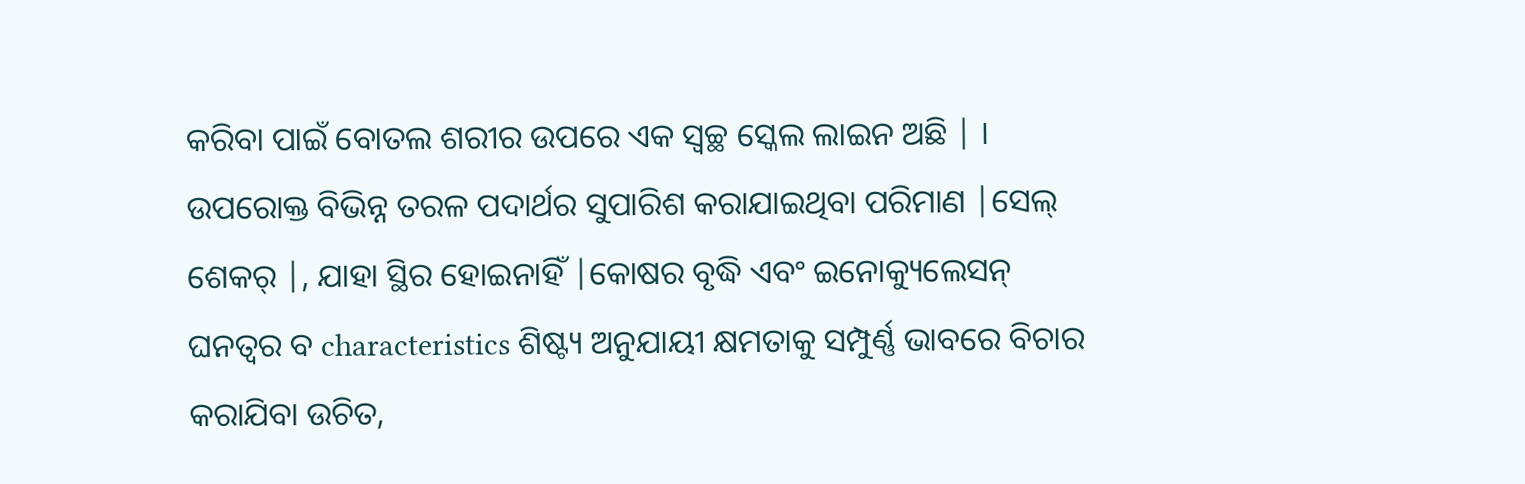କରିବା ପାଇଁ ବୋତଲ ଶରୀର ଉପରେ ଏକ ସ୍ୱଚ୍ଛ ସ୍କେଲ ଲାଇନ ଅଛି | ।
ଉପରୋକ୍ତ ବିଭିନ୍ନ ତରଳ ପଦାର୍ଥର ସୁପାରିଶ କରାଯାଇଥିବା ପରିମାଣ |ସେଲ୍ ଶେକର୍ |, ଯାହା ସ୍ଥିର ହୋଇନାହିଁ |କୋଷର ବୃଦ୍ଧି ଏବଂ ଇନୋକ୍ୟୁଲେସନ୍ ଘନତ୍ୱର ବ characteristics ଶିଷ୍ଟ୍ୟ ଅନୁଯାୟୀ କ୍ଷମତାକୁ ସମ୍ପୁର୍ଣ୍ଣ ଭାବରେ ବିଚାର କରାଯିବା ଉଚିତ,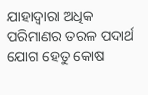ଯାହାଦ୍ୱାରା ଅଧିକ ପରିମାଣର ତରଳ ପଦାର୍ଥ ଯୋଗ ହେତୁ କୋଷ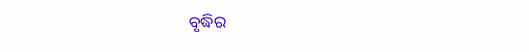ବୃଦ୍ଧିର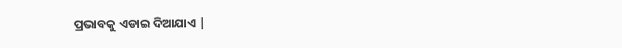ପ୍ରଭାବକୁ ଏଡାଇ ଦିଆଯାଏ |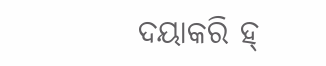ଦୟାକରି ହ୍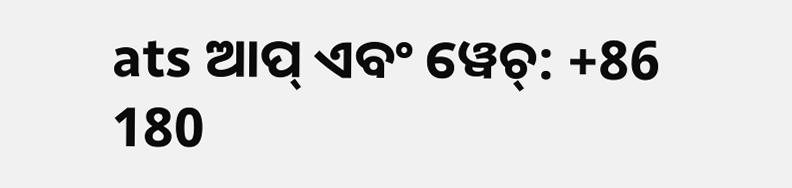ats ଆପ୍ ଏବଂ ୱେଚ୍: +86 180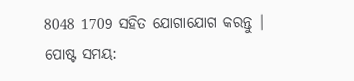8048 1709 ସହିତ ଯୋଗାଯୋଗ କରନ୍ତୁ |
ପୋଷ୍ଟ ସମୟ: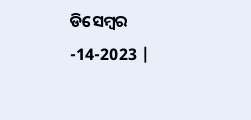ଡିସେମ୍ବର -14-2023 |